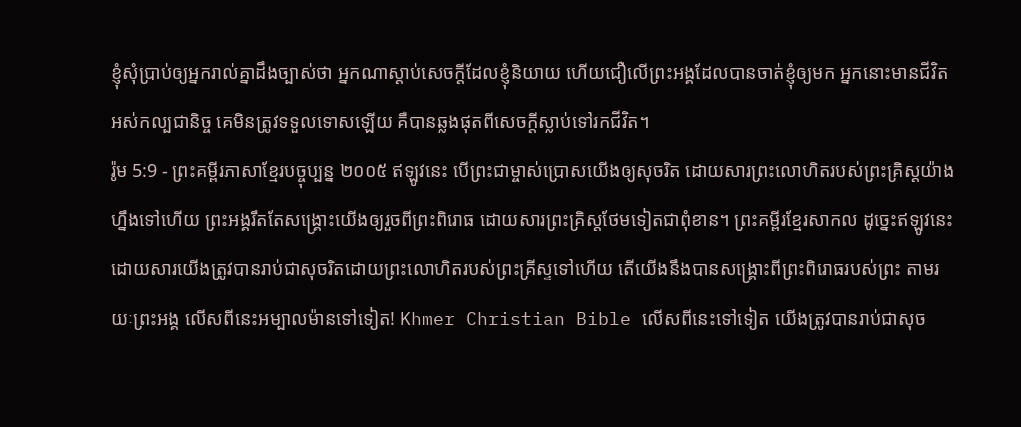ខ្ញុំសុំប្រាប់ឲ្យអ្នករាល់គ្នាដឹងច្បាស់ថា អ្នកណាស្ដាប់សេចក្ដីដែលខ្ញុំនិយាយ ហើយជឿលើព្រះអង្គដែលបានចាត់ខ្ញុំឲ្យមក អ្នកនោះមានជីវិតអស់កល្បជានិច្ច គេមិនត្រូវទទួលទោសឡើយ គឺបានឆ្លងផុតពីសេចក្ដីស្លាប់ទៅរកជីវិត។
រ៉ូម 5:9 - ព្រះគម្ពីរភាសាខ្មែរបច្ចុប្បន្ន ២០០៥ ឥឡូវនេះ បើព្រះជាម្ចាស់ប្រោសយើងឲ្យសុចរិត ដោយសារព្រះលោហិតរបស់ព្រះគ្រិស្តយ៉ាងហ្នឹងទៅហើយ ព្រះអង្គរឹតតែសង្គ្រោះយើងឲ្យរួចពីព្រះពិរោធ ដោយសារព្រះគ្រិស្តថែមទៀតជាពុំខាន។ ព្រះគម្ពីរខ្មែរសាកល ដូច្នេះឥឡូវនេះ ដោយសារយើងត្រូវបានរាប់ជាសុចរិតដោយព្រះលោហិតរបស់ព្រះគ្រីស្ទទៅហើយ តើយើងនឹងបានសង្គ្រោះពីព្រះពិរោធរបស់ព្រះ តាមរយៈព្រះអង្គ លើសពីនេះអម្បាលម៉ានទៅទៀត! Khmer Christian Bible លើសពីនេះទៅទៀត យើងត្រូវបានរាប់ជាសុច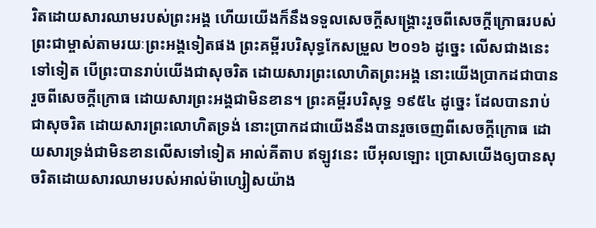រិតដោយសារឈាមរបស់ព្រះអង្គ ហើយយើងក៏នឹងទទួលសេចក្ដីសង្គ្រោះរួចពីសេចក្ដីក្រោធរបស់ព្រះជាម្ចាស់តាមរយៈព្រះអង្គទៀតផង ព្រះគម្ពីរបរិសុទ្ធកែសម្រួល ២០១៦ ដូច្នេះ លើសជាងនេះទៅទៀត បើព្រះបានរាប់យើងជាសុចរិត ដោយសារព្រះលោហិតព្រះអង្គ នោះយើងប្រាកដជាបានរួចពីសេចក្តីក្រោធ ដោយសារព្រះអង្គជាមិនខាន។ ព្រះគម្ពីរបរិសុទ្ធ ១៩៥៤ ដូច្នេះ ដែលបានរាប់ជាសុចរិត ដោយសារព្រះលោហិតទ្រង់ នោះប្រាកដជាយើងនឹងបានរួចចេញពីសេចក្ដីក្រោធ ដោយសារទ្រង់ជាមិនខានលើសទៅទៀត អាល់គីតាប ឥឡូវនេះ បើអុលឡោះ ប្រោសយើងឲ្យបានសុចរិតដោយសារឈាមរបស់អាល់ម៉ាហ្សៀសយ៉ាង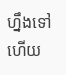ហ្នឹងទៅហើយ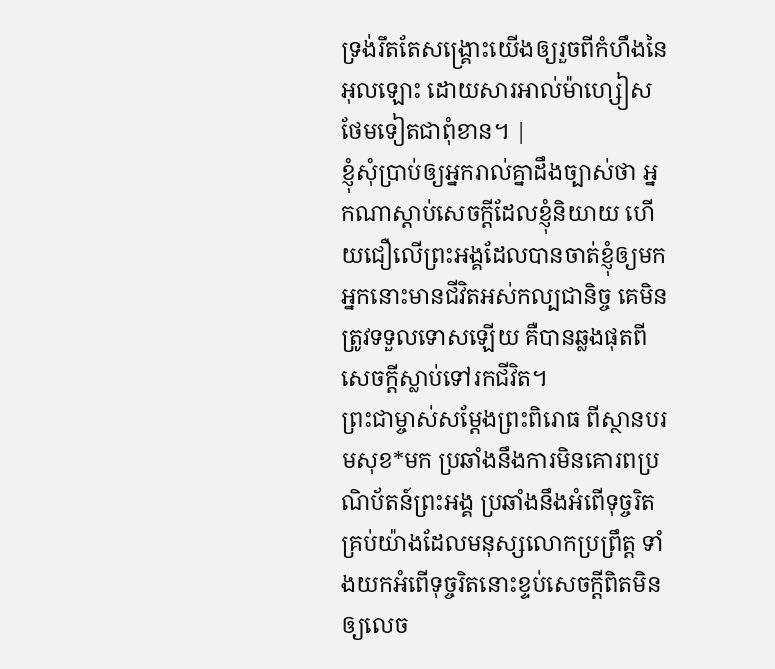ទ្រង់រឹតតែសង្គ្រោះយើងឲ្យរួចពីកំហឹងនៃអុលឡោះ ដោយសារអាល់ម៉ាហ្សៀសថែមទៀតជាពុំខាន។ |
ខ្ញុំសុំប្រាប់ឲ្យអ្នករាល់គ្នាដឹងច្បាស់ថា អ្នកណាស្ដាប់សេចក្ដីដែលខ្ញុំនិយាយ ហើយជឿលើព្រះអង្គដែលបានចាត់ខ្ញុំឲ្យមក អ្នកនោះមានជីវិតអស់កល្បជានិច្ច គេមិនត្រូវទទួលទោសឡើយ គឺបានឆ្លងផុតពីសេចក្ដីស្លាប់ទៅរកជីវិត។
ព្រះជាម្ចាស់សម្តែងព្រះពិរោធ ពីស្ថានបរមសុខ*មក ប្រឆាំងនឹងការមិនគោរពប្រណិប័តន៍ព្រះអង្គ ប្រឆាំងនឹងអំពើទុច្ចរិតគ្រប់យ៉ាងដែលមនុស្សលោកប្រព្រឹត្ត ទាំងយកអំពើទុច្ចរិតនោះខ្ទប់សេចក្ដីពិតមិនឲ្យលេច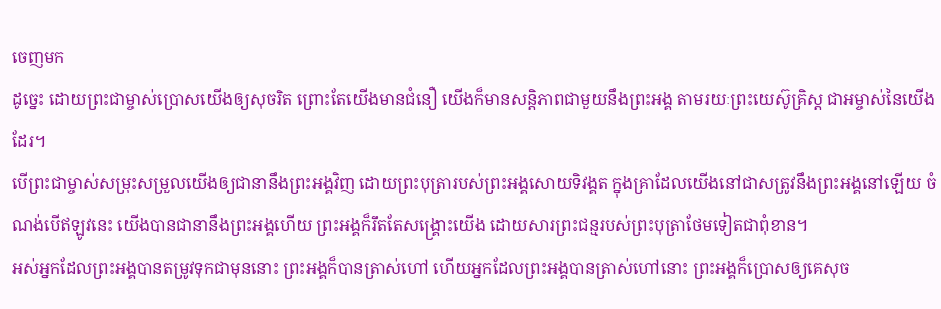ចេញមក
ដូច្នេះ ដោយព្រះជាម្ចាស់ប្រោសយើងឲ្យសុចរិត ព្រោះតែយើងមានជំនឿ យើងក៏មានសន្តិភាពជាមួយនឹងព្រះអង្គ តាមរយៈព្រះយេស៊ូគ្រិស្ត ជាអម្ចាស់នៃយើងដែរ។
បើព្រះជាម្ចាស់សម្រុះសម្រួលយើងឲ្យជានានឹងព្រះអង្គវិញ ដោយព្រះបុត្រារបស់ព្រះអង្គសោយទិវង្គត ក្នុងគ្រាដែលយើងនៅជាសត្រូវនឹងព្រះអង្គនៅឡើយ ចំណង់បើឥឡូវនេះ យើងបានជានានឹងព្រះអង្គហើយ ព្រះអង្គក៏រឹតតែសង្គ្រោះយើង ដោយសារព្រះជន្មរបស់ព្រះបុត្រាថែមទៀតជាពុំខាន។
អស់អ្នកដែលព្រះអង្គបានតម្រូវទុកជាមុននោះ ព្រះអង្គក៏បានត្រាស់ហៅ ហើយអ្នកដែលព្រះអង្គបានត្រាស់ហៅនោះ ព្រះអង្គក៏ប្រោសឲ្យគេសុច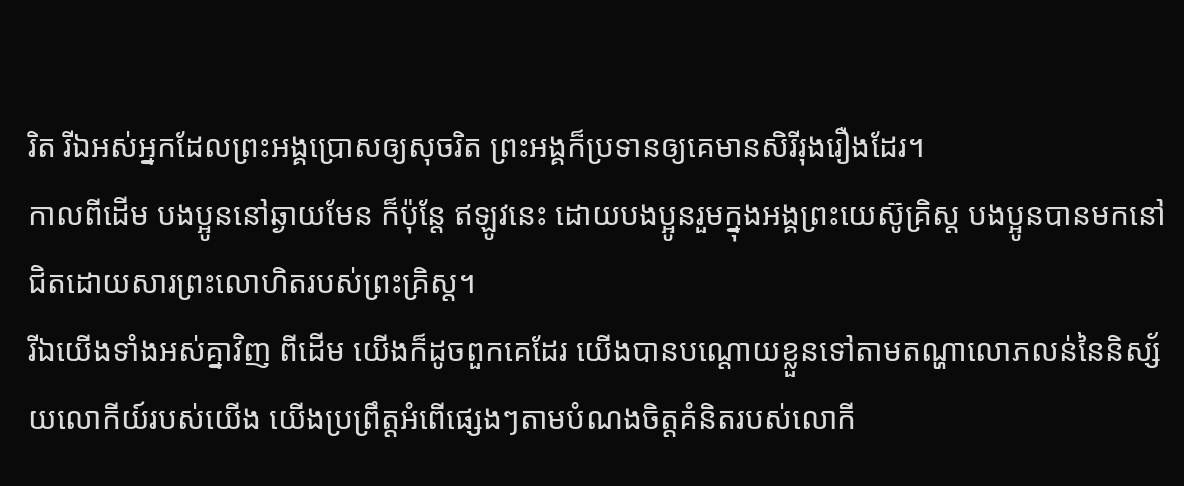រិត រីឯអស់អ្នកដែលព្រះអង្គប្រោសឲ្យសុចរិត ព្រះអង្គក៏ប្រទានឲ្យគេមានសិរីរុងរឿងដែរ។
កាលពីដើម បងប្អូននៅឆ្ងាយមែន ក៏ប៉ុន្តែ ឥឡូវនេះ ដោយបងប្អូនរួមក្នុងអង្គព្រះយេស៊ូគ្រិស្ត បងប្អូនបានមកនៅជិតដោយសារព្រះលោហិតរបស់ព្រះគ្រិស្ត។
រីឯយើងទាំងអស់គ្នាវិញ ពីដើម យើងក៏ដូចពួកគេដែរ យើងបានបណ្ដោយខ្លួនទៅតាមតណ្ហាលោភលន់នៃនិស្ស័យលោកីយ៍របស់យើង យើងប្រព្រឹត្តអំពើផ្សេងៗតាមបំណងចិត្តគំនិតរបស់លោកី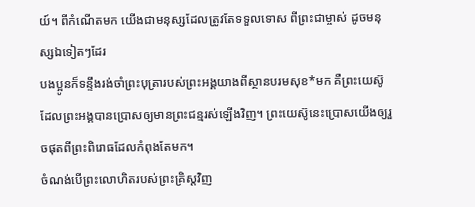យ៍។ ពីកំណើតមក យើងជាមនុស្សដែលត្រូវតែទទួលទោស ពីព្រះជាម្ចាស់ ដូចមនុស្សឯទៀតៗដែរ
បងប្អូនក៏ទន្ទឹងរង់ចាំព្រះបុត្រារបស់ព្រះអង្គយាងពីស្ថានបរមសុខ*មក គឺព្រះយេស៊ូ ដែលព្រះអង្គបានប្រោសឲ្យមានព្រះជន្មរស់ឡើងវិញ។ ព្រះយេស៊ូនេះប្រោសយើងឲ្យរួចផុតពីព្រះពិរោធដែលកំពុងតែមក។
ចំណង់បើព្រះលោហិតរបស់ព្រះគ្រិស្តវិញ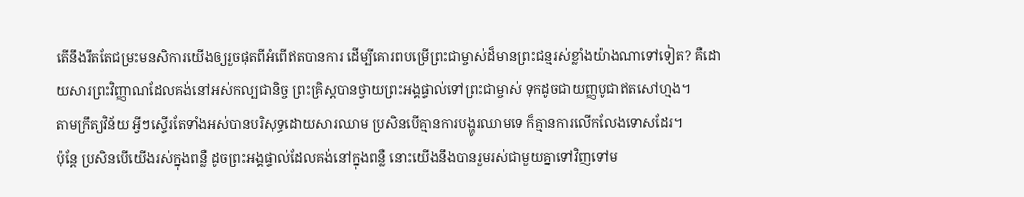តើនឹងរឹតតែជម្រះមនសិការយើងឲ្យរួចផុតពីអំពើឥតបានការ ដើម្បីគោរពបម្រើព្រះជាម្ចាស់ដ៏មានព្រះជន្មរស់ខ្លាំងយ៉ាងណាទៅទៀត? គឺដោយសារព្រះវិញ្ញាណដែលគង់នៅអស់កល្បជានិច្ច ព្រះគ្រិស្តបានថ្វាយព្រះអង្គផ្ទាល់ទៅព្រះជាម្ចាស់ ទុកដូចជាយញ្ញបូជាឥតសៅហ្មង។
តាមក្រឹត្យវិន័យ អ្វីៗស្ទើរតែទាំងអស់បានបរិសុទ្ធដោយសារឈាម ប្រសិនបើគ្មានការបង្ហូរឈាមទេ ក៏គ្មានការលើកលែងទោសដែរ។
ប៉ុន្តែ ប្រសិនបើយើងរស់ក្នុងពន្លឺ ដូចព្រះអង្គផ្ទាល់ដែលគង់នៅក្នុងពន្លឺ នោះយើងនឹងបានរួមរស់ជាមួយគ្នាទៅវិញទៅម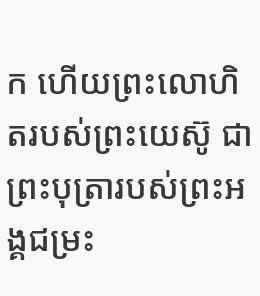ក ហើយព្រះលោហិតរបស់ព្រះយេស៊ូ ជាព្រះបុត្រារបស់ព្រះអង្គជម្រះ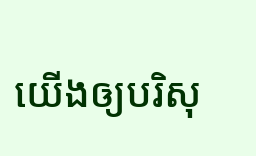យើងឲ្យបរិសុ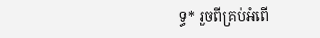ទ្ធ* រួចពីគ្រប់អំពើ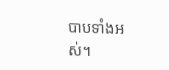បាបទាំងអស់។